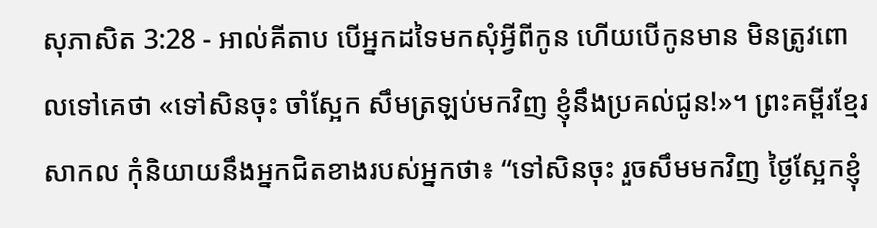សុភាសិត 3:28 - អាល់គីតាប បើអ្នកដទៃមកសុំអ្វីពីកូន ហើយបើកូនមាន មិនត្រូវពោលទៅគេថា «ទៅសិនចុះ ចាំស្អែក សឹមត្រឡប់មកវិញ ខ្ញុំនឹងប្រគល់ជូន!»។ ព្រះគម្ពីរខ្មែរសាកល កុំនិយាយនឹងអ្នកជិតខាងរបស់អ្នកថា៖ “ទៅសិនចុះ រួចសឹមមកវិញ ថ្ងៃស្អែកខ្ញុំ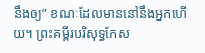នឹងឲ្យ” ខណៈដែលមាននៅនឹងអ្នកហើយ។ ព្រះគម្ពីរបរិសុទ្ធកែស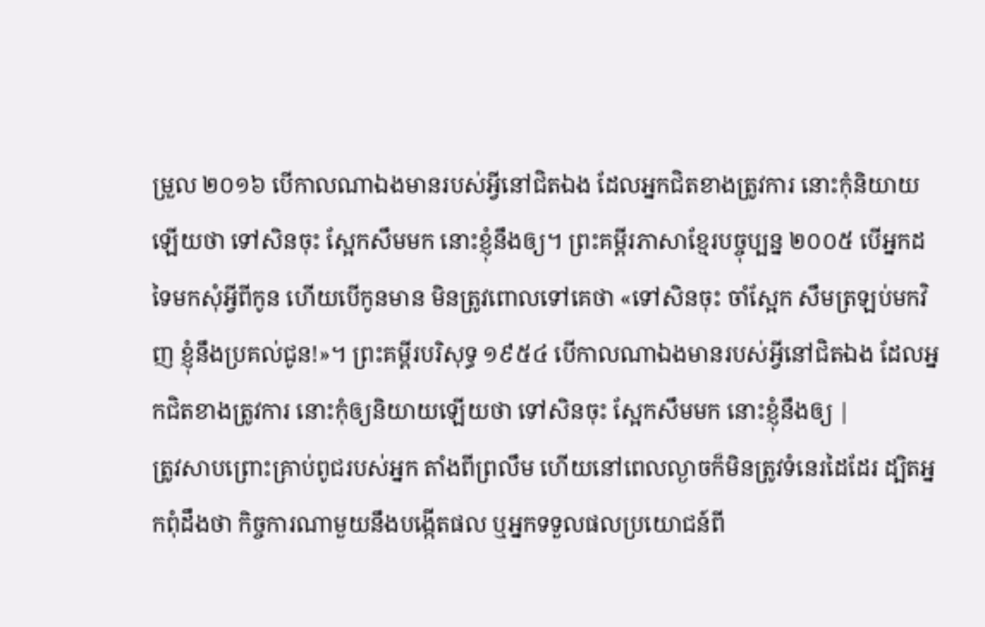ម្រួល ២០១៦ បើកាលណាឯងមានរបស់អ្វីនៅជិតឯង ដែលអ្នកជិតខាងត្រូវការ នោះកុំនិយាយឡើយថា ទៅសិនចុះ ស្អែកសឹមមក នោះខ្ញុំនឹងឲ្យ។ ព្រះគម្ពីរភាសាខ្មែរបច្ចុប្បន្ន ២០០៥ បើអ្នកដទៃមកសុំអ្វីពីកូន ហើយបើកូនមាន មិនត្រូវពោលទៅគេថា «ទៅសិនចុះ ចាំស្អែក សឹមត្រឡប់មកវិញ ខ្ញុំនឹងប្រគល់ជូន!»។ ព្រះគម្ពីរបរិសុទ្ធ ១៩៥៤ បើកាលណាឯងមានរបស់អ្វីនៅជិតឯង ដែលអ្នកជិតខាងត្រូវការ នោះកុំឲ្យនិយាយឡើយថា ទៅសិនចុះ ស្អែកសឹមមក នោះខ្ញុំនឹងឲ្យ |
ត្រូវសាបព្រោះគ្រាប់ពូជរបស់អ្នក តាំងពីព្រលឹម ហើយនៅពេលល្ងាចក៏មិនត្រូវទំនេរដៃដែរ ដ្បិតអ្នកពុំដឹងថា កិច្ចការណាមួយនឹងបង្កើតផល ឬអ្នកទទួលផលប្រយោជន៍ពី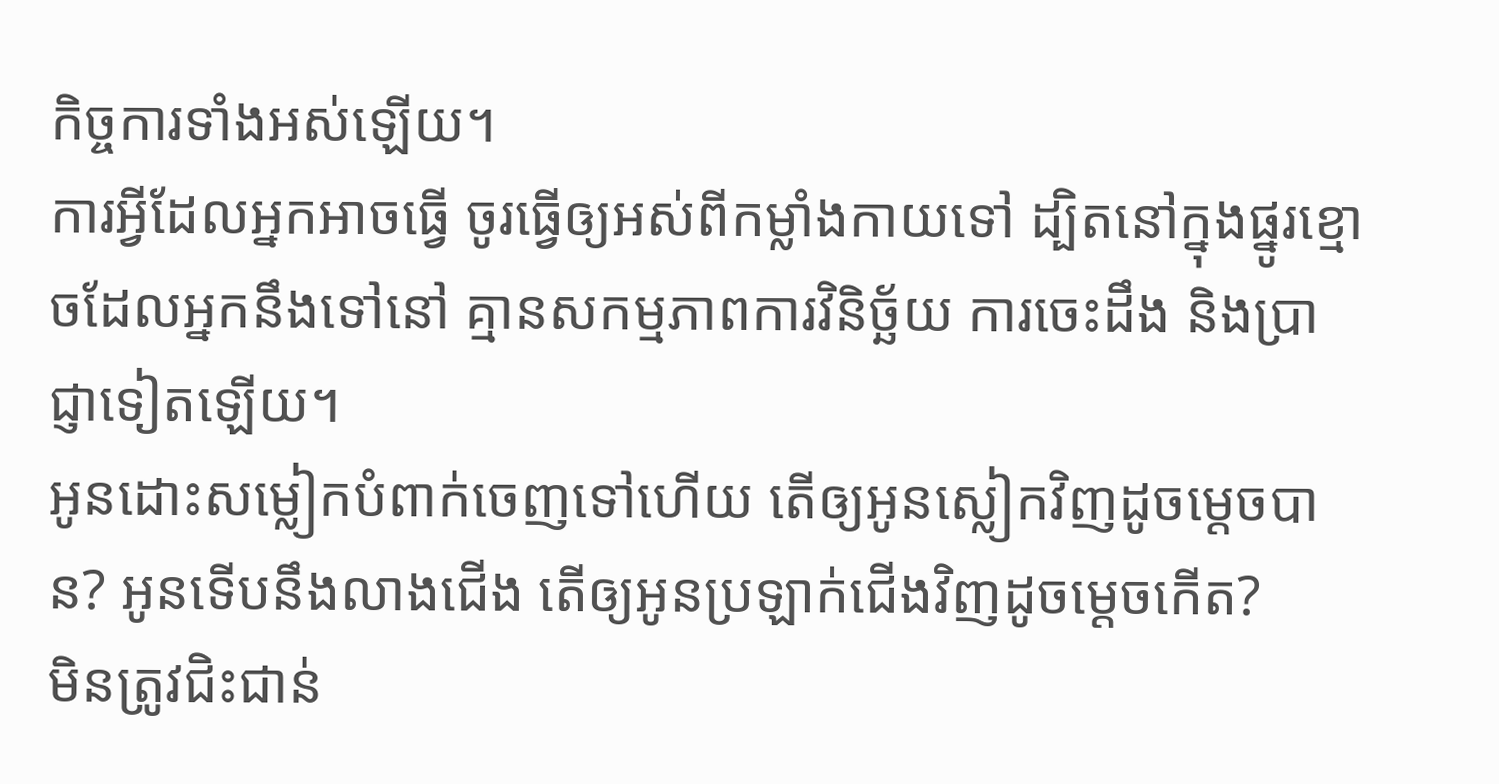កិច្ចការទាំងអស់ឡើយ។
ការអ្វីដែលអ្នកអាចធ្វើ ចូរធ្វើឲ្យអស់ពីកម្លាំងកាយទៅ ដ្បិតនៅក្នុងផ្នូរខ្មោចដែលអ្នកនឹងទៅនៅ គ្មានសកម្មភាពការវិនិច្ឆ័យ ការចេះដឹង និងប្រាជ្ញាទៀតឡើយ។
អូនដោះសម្លៀកបំពាក់ចេញទៅហើយ តើឲ្យអូនស្លៀកវិញដូចម្ដេចបាន? អូនទើបនឹងលាងជើង តើឲ្យអូនប្រឡាក់ជើងវិញដូចម្ដេចកើត?
មិនត្រូវជិះជាន់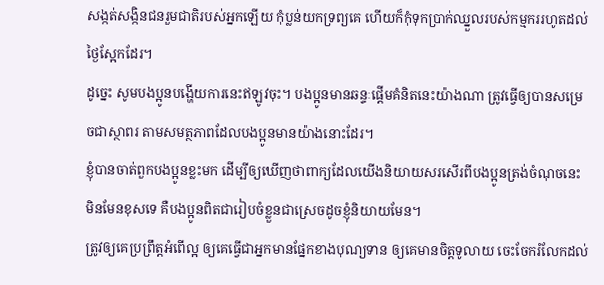សង្កត់សង្កិនជនរួមជាតិរបស់អ្នកឡើយ កុំប្លន់យកទ្រព្យគេ ហើយក៏កុំទុកប្រាក់ឈ្នួលរបស់កម្មកររហូតដល់ថ្ងៃស្អែកដែរ។
ដូច្នេះ សូមបងប្អូនបង្ហើយការនេះឥឡូវចុះ។ បងប្អូនមានឆន្ទៈផ្ដើមគំនិតនេះយ៉ាងណា ត្រូវធ្វើឲ្យបានសម្រេចជាស្ថាពរ តាមសមត្ថភាពដែលបងប្អូនមានយ៉ាងនោះដែរ។
ខ្ញុំបានចាត់ពួកបងប្អូនខ្លះមក ដើម្បីឲ្យឃើញថាពាក្យដែលយើងនិយាយសរសើរពីបងប្អូនត្រង់ចំណុចនេះ មិនមែនខុសទេ គឺបងប្អូនពិតជារៀបចំខ្លួនជាស្រេចដូចខ្ញុំនិយាយមែន។
ត្រូវឲ្យគេប្រព្រឹត្ដអំពើល្អ ឲ្យគេធ្វើជាអ្នកមានផ្នែកខាងបុណ្យទាន ឲ្យគេមានចិត្ដទូលាយ ចេះចែករំលែកដល់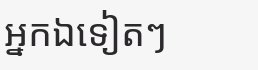អ្នកឯទៀតៗ